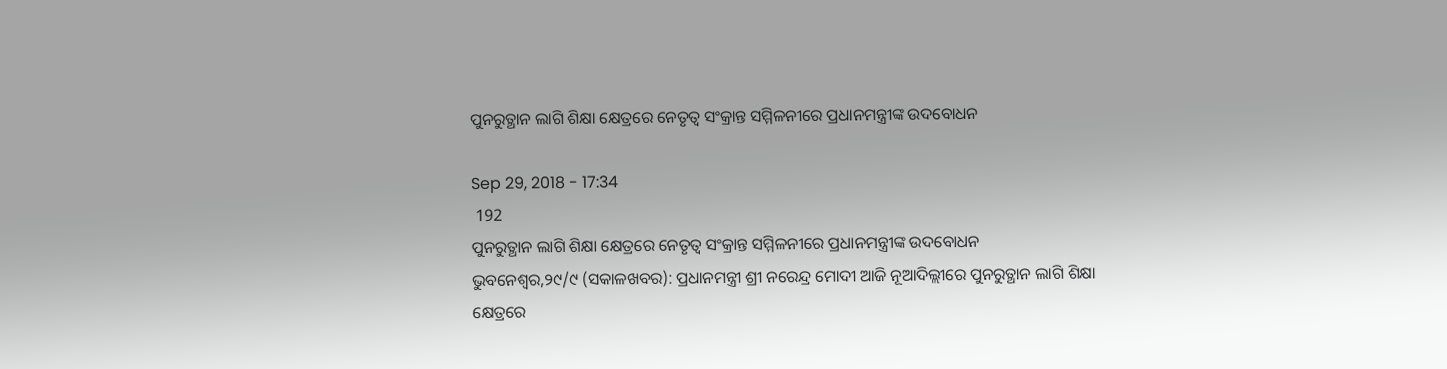ପୁନରୁତ୍ଥାନ ଲାଗି ଶିକ୍ଷା କ୍ଷେତ୍ରରେ ନେତୃତ୍ୱ ସଂକ୍ରାନ୍ତ ସମ୍ମିଳନୀରେ ପ୍ରଧାନମନ୍ତ୍ରୀଙ୍କ ଉଦବୋଧନ

Sep 29, 2018 - 17:34
 192
ପୁନରୁତ୍ଥାନ ଲାଗି ଶିକ୍ଷା କ୍ଷେତ୍ରରେ ନେତୃତ୍ୱ ସଂକ୍ରାନ୍ତ ସମ୍ମିଳନୀରେ ପ୍ରଧାନମନ୍ତ୍ରୀଙ୍କ ଉଦବୋଧନ
ଭୁବନେଶ୍ୱର,୨୯/୯ (ସକାଳଖବର): ପ୍ରଧାନମନ୍ତ୍ରୀ ଶ୍ରୀ ନରେନ୍ଦ୍ର ମୋଦୀ ଆଜି ନୂଆଦିଲ୍ଲୀରେ ପୁନରୁତ୍ଥାନ ଲାଗି ଶିକ୍ଷା କ୍ଷେତ୍ରରେ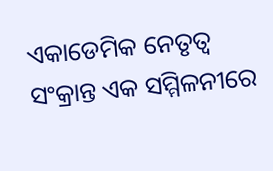ଏକାଡେମିକ ନେତୃତ୍ୱ ସଂକ୍ରାନ୍ତ ଏକ ସମ୍ମିଳନୀରେ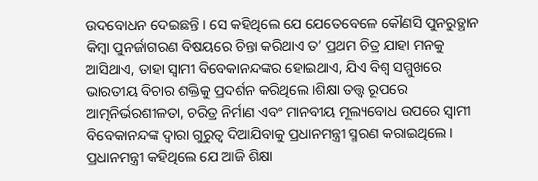ଉଦବୋଧନ ଦେଇଛନ୍ତି । ସେ କହିଥିଲେ ଯେ ଯେତେବେଳେ କୌଣସି ପୁନରୁତ୍ଥାନ କିମ୍ବା ପୁନର୍ଜାଗରଣ ବିଷୟରେ ଚିନ୍ତା କରିଥାଏ ତ’ ପ୍ରଥମ ଚିତ୍ର ଯାହା ମନକୁ ଆସିଥାଏ, ତାହା ସ୍ୱାମୀ ବିବେକାନନ୍ଦଙ୍କର ହୋଇଥାଏ, ଯିଏ ବିଶ୍ୱ ସମ୍ମୁଖରେ ଭାରତୀୟ ବିଚାର ଶକ୍ତିକୁ ପ୍ରଦର୍ଶନ କରିଥିଲେ ।ଶିକ୍ଷା ତତ୍ତ୍ଵ ରୂପରେ ଆତ୍ମନିର୍ଭରଶୀଳତା, ଚରିତ୍ର ନିର୍ମାଣ ଏବଂ ମାନବୀୟ ମୂଲ୍ୟବୋଧ ଉପରେ ସ୍ୱାମୀ ବିବେକାନନ୍ଦଙ୍କ ଦ୍ୱାରା ଗୁରୁତ୍ୱ ଦିଆଯିବାକୁ ପ୍ରଧାନମନ୍ତ୍ରୀ ସ୍ମରଣ କରାଇଥିଲେ । ପ୍ରଧାନମନ୍ତ୍ରୀ କହିଥିଲେ ଯେ ଆଜି ଶିକ୍ଷା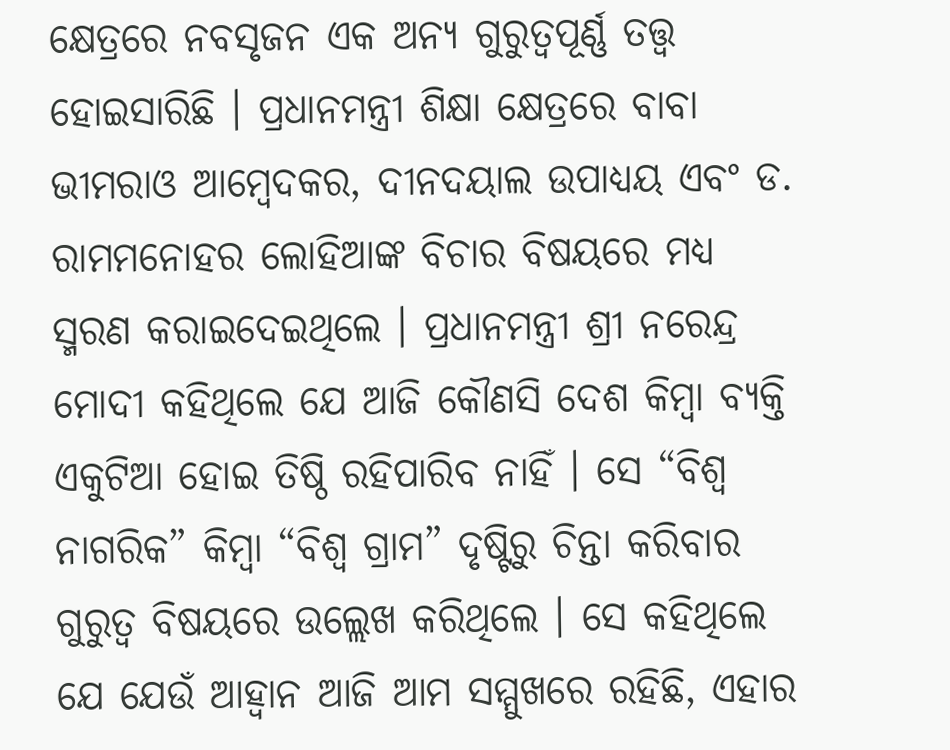କ୍ଷେତ୍ରରେ ନବସୃଜନ ଏକ ଅନ୍ୟ ଗୁରୁତ୍ୱପୂର୍ଣ୍ଣ ତତ୍ତ୍ଵ ହୋଇସାରିଛି । ପ୍ରଧାନମନ୍ତ୍ରୀ ଶିକ୍ଷା କ୍ଷେତ୍ରରେ ବାବା ଭୀମରାଓ ଆମ୍ବେଦକର, ଦୀନଦୟାଲ ଉପାଧ୍ୟୟ ଏବଂ ଡ. ରାମମନୋହର ଲୋହିଆଙ୍କ ବିଚାର ବିଷୟରେ ମଧ୍ୟ ସ୍ମରଣ କରାଇଦେଇଥିଲେ । ପ୍ରଧାନମନ୍ତ୍ରୀ ଶ୍ରୀ ନରେନ୍ଦ୍ର ମୋଦୀ କହିଥିଲେ ଯେ ଆଜି କୌଣସି ଦେଶ କିମ୍ବା ବ୍ୟକ୍ତି ଏକୁଟିଆ ହୋଇ ତିଷ୍ଠି ରହିପାରିବ ନାହିଁ । ସେ “ବିଶ୍ୱ ନାଗରିକ” କିମ୍ବା “ବିଶ୍ୱ ଗ୍ରାମ” ଦୃଷ୍ଟିରୁ ଚିନ୍ତା କରିବାର ଗୁରୁତ୍ୱ ବିଷୟରେ ଉଲ୍ଲେଖ କରିଥିଲେ । ସେ କହିଥିଲେ ଯେ ଯେଉଁ ଆହ୍ୱାନ ଆଜି ଆମ ସମ୍ମୁଖରେ ରହିଛି, ଏହାର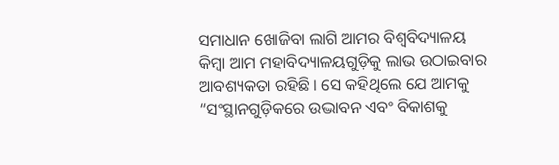ସମାଧାନ ଖୋଜିବା ଲାଗି ଆମର ବିଶ୍ୱବିଦ୍ୟାଳୟ କିମ୍ବା ଆମ ମହାବିଦ୍ୟାଳୟଗୁଡ଼ିକୁ ଲାଭ ଉଠାଇବାର ଆବଶ୍ୟକତା ରହିଛି । ସେ କହିଥିଲେ ଯେ ଆମକୁ “ସଂସ୍ଥାନଗୁଡ଼ିକରେ ଉଦ୍ଭାବନ ଏବଂ ବିକାଶକୁ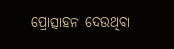ପ୍ରୋତ୍ସାହନ ଦେଉଥିବା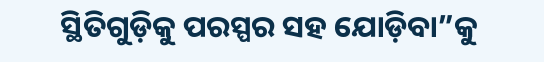ସ୍ଥିତିଗୁଡ଼ିକୁ ପରସ୍ପର ସହ ଯୋଡ଼ିବା”କୁ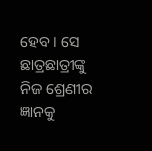ହେବ । ସେ ଛାତ୍ରଛାତ୍ରୀଙ୍କୁ ନିଜ ଶ୍ରେଣୀର ଜ୍ଞାନକୁ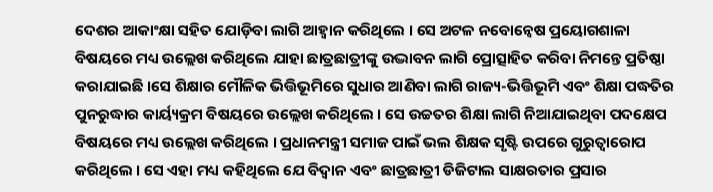ଦେଶର ଆକାଂକ୍ଷା ସହିତ ଯୋଡ଼ିବା ଲାଗି ଆହ୍ୱାନ କରିଥିଲେ । ସେ ଅଟଳ ନବୋନ୍ଵେଷ ପ୍ରୟୋଗଶାଳା ବିଷୟରେ ମଧ୍ୟ ଉଲ୍ଲେଖ କରିଥିଲେ ଯାହା ଛାତ୍ରଛାତ୍ରୀଙ୍କୁ ଉଦ୍ଭାବନ ଲାଗି ପ୍ରୋତ୍ସାହିତ କରିବା ନିମନ୍ତେ ପ୍ରତିଷ୍ଠା କରାଯାଇଛି ।ସେ ଶିକ୍ଷାର ମୌଳିକ ଭିତ୍ତିଭୂମିରେ ସୁଧାର ଆଣିବା ଲାଗି ରାଜ୍ୟ-ଭିତ୍ତିଭୂମି ଏବଂ ଶିକ୍ଷା ପଦ୍ଧତିର ପୁନରୁଦ୍ଧାର କାର୍ୟ୍ୟକ୍ରମ ବିଷୟରେ ଉଲ୍ଲେଖ କରିଥିଲେ । ସେ ଉଚ୍ଚତର ଶିକ୍ଷା ଲାଗି ନିଆଯାଇଥିବା ପଦକ୍ଷେପ ବିଷୟରେ ମଧ୍ୟ ଉଲ୍ଲେଖ କରିଥିଲେ । ପ୍ରଧାନମନ୍ତ୍ରୀ ସମାଜ ପାଇଁ ଭଲ ଶିକ୍ଷକ ସୃଷ୍ଟି ଉପରେ ଗୁରୁତ୍ୱାରୋପ କରିଥିଲେ । ସେ ଏହା ମଧ୍ୟ କହିଥିଲେ ଯେ ବିଦ୍ୱାନ ଏବଂ ଛାତ୍ରଛାତ୍ରୀ ଡିଜିଟାଲ ସାକ୍ଷରତାର ପ୍ରସାର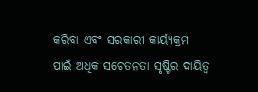କରିବା ଏବଂ ସରକାରୀ କାର୍ୟ୍ୟକ୍ରମ ପାଇଁ ଅଧିକ ସଚେତନତା ସୃଷ୍ଟିର ଦାୟିତ୍ୱ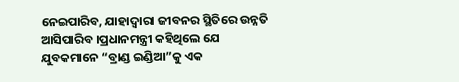ନେଇପାରିବ, ଯାହାଦ୍ୱାରା ଜୀବନର ସ୍ଥିତିରେ ଉନ୍ନତି ଆସିପାରିବ ।ପ୍ରଧାନମନ୍ତ୍ରୀ କହିଥିଲେ ଯେ ଯୁବକମାନେ “ବ୍ରାଣ୍ଡ ଇଣ୍ଡିଆ”କୁ ଏକ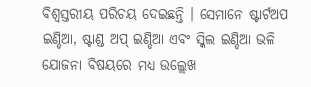ବିଶ୍ୱସ୍ତରୀୟ ପରିଚୟ ଦେଇଛନ୍ତି । ସେମାନେ ଷ୍ଟାର୍ଟଅପ ଇଣ୍ଡିଆ, ଷ୍ଟାଣ୍ଡ ଅପ୍ ଇଣ୍ଡିଆ ଏବଂ ସ୍କିଲ ଇଣ୍ଡିଆ ଭଳି ଯୋଜନା ବିଷୟରେ ମଧ୍ୟ ଉଲ୍ଲେଖ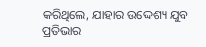କରିଥିଲେ, ଯାହାର ଉଦ୍ଦେଶ୍ୟ ଯୁବ ପ୍ରତିଭାର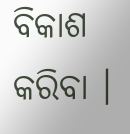ବିକାଶ କରିବା ।